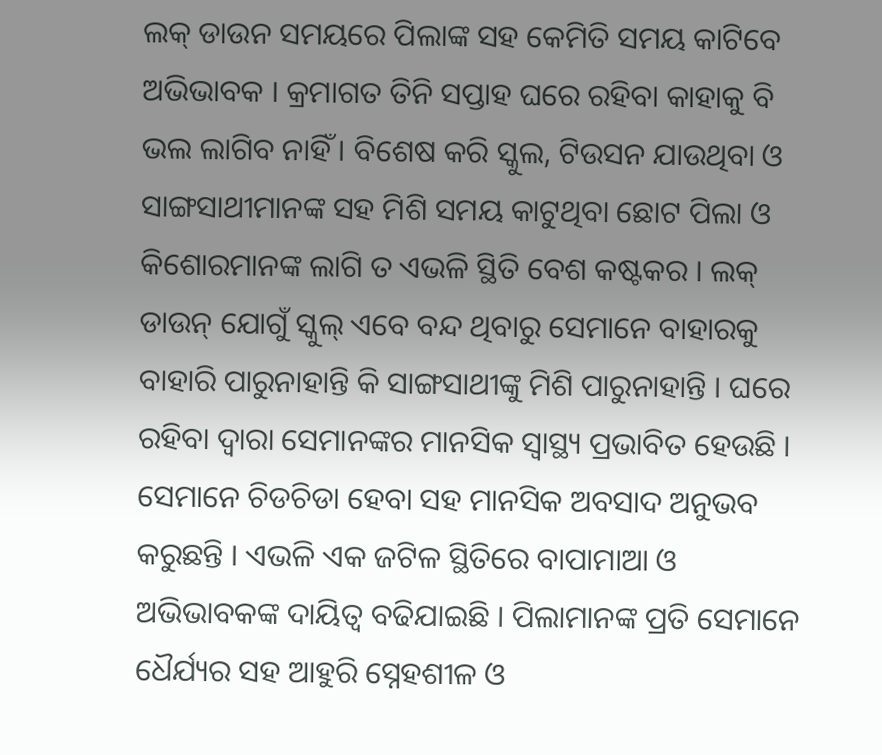ଲକ୍ ଡାଉନ ସମୟରେ ପିଲାଙ୍କ ସହ କେମିତି ସମୟ କାଟିବେ ଅଭିଭାବକ । କ୍ରମାଗତ ତିନି ସପ୍ତାହ ଘରେ ରହିବା କାହାକୁ ବି ଭଲ ଲାଗିବ ନାହିଁ । ବିଶେଷ କରି ସ୍କୁଲ, ଟିଉସନ ଯାଉଥିବା ଓ ସାଙ୍ଗସାଥୀମାନଙ୍କ ସହ ମିଶି ସମୟ କାଟୁଥିବା ଛୋଟ ପିଲା ଓ କିଶୋରମାନଙ୍କ ଲାଗି ତ ଏଭଳି ସ୍ଥିତି ବେଶ କଷ୍ଟକର । ଲକ୍ ଡାଉନ୍ ଯୋଗୁଁ ସ୍କୁଲ୍ ଏବେ ବନ୍ଦ ଥିବାରୁ ସେମାନେ ବାହାରକୁ ବାହାରି ପାରୁନାହାନ୍ତି କି ସାଙ୍ଗସାଥୀଙ୍କୁ ମିଶି ପାରୁନାହାନ୍ତି । ଘରେ ରହିବା ଦ୍ୱାରା ସେମାନଙ୍କର ମାନସିକ ସ୍ୱାସ୍ଥ୍ୟ ପ୍ରଭାବିତ ହେଉଛି । ସେମାନେ ଚିଡଚିଡା ହେବା ସହ ମାନସିକ ଅବସାଦ ଅନୁଭବ କରୁଛନ୍ତି । ଏଭଳି ଏକ ଜଟିଳ ସ୍ଥିତିରେ ବାପାମାଆ ଓ ଅଭିଭାବକଙ୍କ ଦାୟିତ୍ୱ ବଢିଯାଇଛି । ପିଲାମାନଙ୍କ ପ୍ରତି ସେମାନେ ଧୈର୍ଯ୍ୟର ସହ ଆହୁରି ସ୍ନେହଶୀଳ ଓ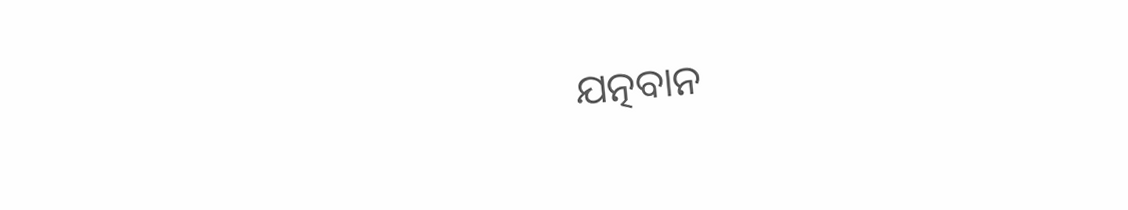ଯତ୍ନବାନ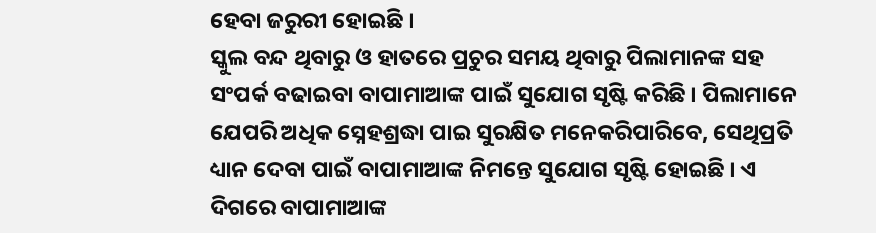ହେବା ଜରୁରୀ ହୋଇଛି ।
ସ୍କୁଲ ବନ୍ଦ ଥିବାରୁ ଓ ହାତରେ ପ୍ରଚୁର ସମୟ ଥିବାରୁ ପିଲାମାନଙ୍କ ସହ ସଂପର୍କ ବଢାଇବା ବାପାମାଆଙ୍କ ପାଇଁ ସୁଯୋଗ ସୃଷ୍ଟି କରିଛି । ପିଲାମାନେ ଯେପରି ଅଧିକ ସ୍ନେହଶ୍ରଦ୍ଧା ପାଇ ସୁରକ୍ଷିତ ମନେକରିପାରିବେ, ସେଥିପ୍ରତି ଧ୍ୟାନ ଦେବା ପାଇଁ ବାପାମାଆଙ୍କ ନିମନ୍ତେ ସୁଯୋଗ ସୃଷ୍ଟି ହୋଇଛି । ଏ ଦିଗରେ ବାପାମାଆଙ୍କ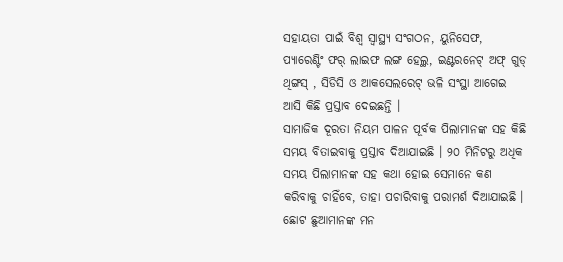ସହାୟତା ପାଇଁ ବିଶ୍ୱ ସ୍ବାସ୍ଥ୍ୟ ସଂଗଠନ, ୟୁନିସେଫ, ପ୍ୟାରେଣ୍ଟିଂ ଫର୍ ଲାଇଫ ଲଙ୍ଗ ହେଲ୍ଥ, ଇଣ୍ଟରନେଟ୍ ଅଫ୍ ଗୁଡ୍ ଥିଙ୍ଗସ୍ , ସିଡିସି ଓ ଆକସେଲରେଟ୍ ଭଳି ସଂସ୍ଥା ଆଗେଇ ଆସି କିଛି ପ୍ରସ୍ତାବ ଦେଇଛନ୍ତି ।
ସାମାଜିକ ଦୂରତା ନିୟମ ପାଳନ ପୂର୍ବକ ପିଲାମାନଙ୍କ ସହ କିଛି ସମୟ ବିତାଇବାକୁ ପ୍ରସ୍ତାବ ଦିଆଯାଇଛି । ୨୦ ମିନିଟରୁ ଅଧିକ ସମୟ ପିଲାମାନଙ୍କ ସହ କଥା ହୋଇ ସେମାନେ କଣ କରିବାକୁ ଚାହିଁବେ, ତାହା ପଚାରିବାକୁ ପରାମର୍ଶ ଦିଆଯାଇଛି । ଛୋଟ ଛୁଆମାନଙ୍କ ମନ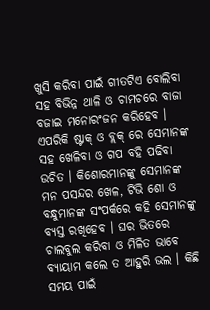ଖୁସି କରିବା ପାଇଁ ଗୀତଟିଏ ବୋଲିବା ସହ ବିଭିନ୍ନ ଥାଳି ଓ ଚାମଚରେ ବାଜା ବଜାଇ ମନୋରଂଜନ କରିହେବ । ଏପରିକି ଷ୍ଟାକ୍ ଓ ବ୍ଲକ୍ ରେ ସେମାନଙ୍କ ସହ ଖେଳିବା ଓ ଗପ ବହି ପଢିବା ଉଚିତ । କିଶୋରମାନଙ୍କୁ ସେମାନଙ୍କ ମନ ପସନ୍ଦର ଖେଳ, ଟିଭି ଶୋ ଓ ବନ୍ଧୁମାନଙ୍କ ସଂପର୍କରେ କହି ସେମାନଙ୍କୁ ବ୍ୟସ୍ତ ରଖିହେବ । ଘର ଭିତରେ ଚାଲବୁଲ କରିବା ଓ ମିଳିତ ଭାବେ ବ୍ୟାୟାମ କଲେ ତ ଆହୁରି ଭଲ । କିଛି ସମୟ ପାଇଁ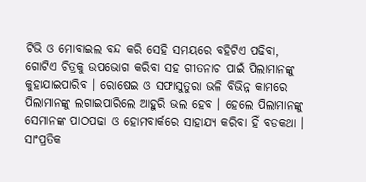ଟିଭି ଓ ମୋବାଇଲ ବନ୍ଦ କରି ସେହି ସମୟରେ ବହିଟିଏ ପଢିବା, ଗୋଟିଏ ଚିତ୍ରକୁ ଉପଭୋଗ କରିବା ସହ ଗୀତନାଚ ପାଇଁ ପିଲାମାନଙ୍କୁ କୁହାଯାଇପାରିବ । ରୋଷେଇ ଓ ସଫାସୁତୁରା ଭଳି ବିଭିନ୍ନ କାମରେ ପିଲାମାନଙ୍କୁ ଲଗାଇପାରିଲେ ଆହୁରି ଭଲ ହେବ । ହେଲେ ପିଲାମାନଙ୍କୁ ସେମାନଙ୍କ ପାଠପଢା ଓ ହୋମବାର୍କରେ ସାହାଯ୍ୟ କରିବା ହିଁ ବଡକଥା ।
ସାଂପ୍ରତିକ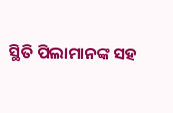ସ୍ଥିତି ପିଲାମାନଙ୍କ ସହ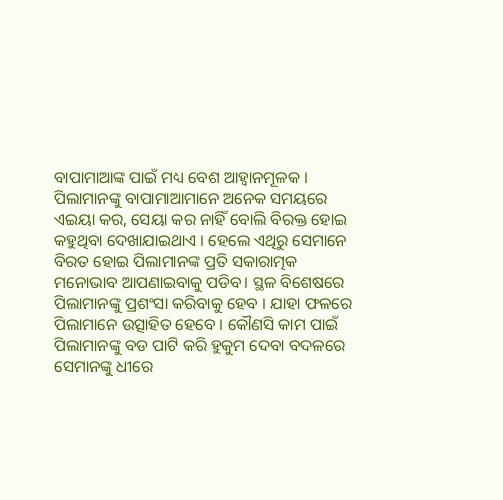ବାପାମାଆଙ୍କ ପାଇଁ ମଧ୍ୟ ବେଶ ଆହ୍ୱାନମୂଳକ । ପିଲାମାନଙ୍କୁ ବାପାମାଆମାନେ ଅନେକ ସମୟରେ ଏଇୟା କର, ସେୟା କର ନାହିଁ ବୋଲି ବିରକ୍ତ ହୋଇ କହୁଥିବା ଦେଖାଯାଇଥାଏ । ହେଲେ ଏଥିରୁ ସେମାନେ ବିରତ ହୋଇ ପିଲାମାନଙ୍କ ପ୍ରତି ସକାରାତ୍ମକ ମନୋଭାବ ଆପଣାଇବାକୁ ପଡିବ। ସ୍ଥଳ ବିଶେଷରେ ପିଲାମାନଙ୍କୁ ପ୍ରଶଂସା କରିବାକୁ ହେବ । ଯାହା ଫଳରେ ପିଲାମାନେ ଉତ୍ସାହିତ ହେବେ । କୌଣସି କାମ ପାଇଁ ପିଲାମାନଙ୍କୁ ବଡ ପାଟି କରି ହୁକୁମ ଦେବା ବଦଳରେ ସେମାନଙ୍କୁ ଧୀରେ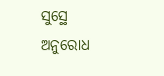ସୁସ୍ଥେ ଅନୁରୋଧ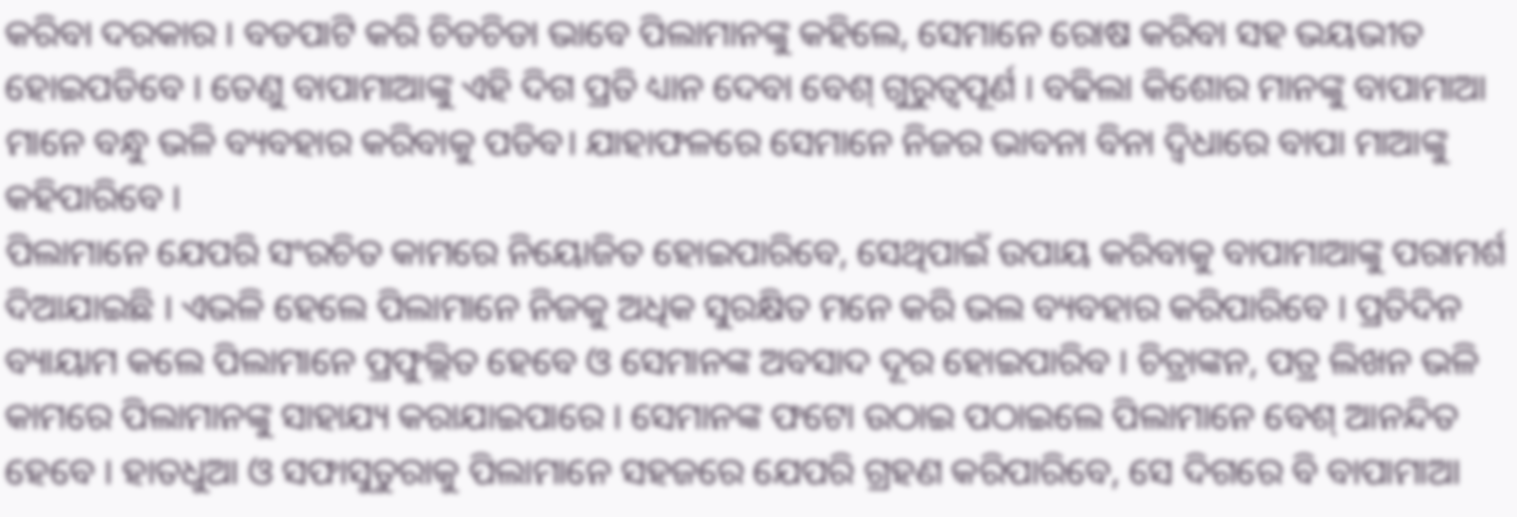କରିବା ଦରକାର । ବଡପାଟି କରି ଚିଡଚିଡା ଭାବେ ପିଲାମାନଙ୍କୁ କହିଲେ, ସେମାନେ ରୋଷ କରିବା ସହ ଭୟଭୀତ ହୋଇପଡିବେ । ତେଣୁ ବାପାମାଆଙ୍କୁ ଏହି ଦିଗ ପ୍ରତି ଧ୍ୟାନ ଦେବା ବେଶ୍ ଗୁରୁତ୍ୱପୂର୍ଣ । ବଢିଲା କିଶୋର ମାନଙ୍କୁ ବାପାମାଆ ମାନେ ବନ୍ଧୁ ଭଳି ବ୍ୟବହାର କରିବାକୁ ପଡିବ। ଯାହାଫଳରେ ସେମାନେ ନିଜର ଭାବନା ବିନା ଦ୍ବିଧାରେ ବାପା ମାଆଙ୍କୁ କହିପାରିବେ ।
ପିଲାମାନେ ଯେପରି ସଂରଚିତ କାମରେ ନିୟୋଜିତ ହୋଇପାରିବେ, ସେଥିପାଇଁ ଉପାୟ କରିବାକୁ ବାପାମାଆଙ୍କୁ ପରାମର୍ଶ ଦିଆଯାଇଛି । ଏଭଳି ହେଲେ ପିଲାମାନେ ନିଜକୁ ଅଧିକ ସୁରକ୍ଷିତ ମନେ କରି ଭଲ ବ୍ୟବହାର କରିପାରିବେ । ପ୍ରତିଦିନ ବ୍ୟାୟାମ କଲେ ପିଲାମାନେ ପ୍ରଫୁଲ୍ଲିତ ହେବେ ଓ ସେମାନଙ୍କ ଅବସାଦ ଦୂର ହୋଇପାରିବ । ଚିତ୍ରାଙ୍କନ, ପତ୍ର ଲିଖନ ଭଳି କାମରେ ପିଲାମାନଙ୍କୁ ସାହାଯ୍ୟ କରାଯାଇପାରେ । ସେମାନଙ୍କ ଫଟୋ ଉଠାଇ ପଠାଇଲେ ପିଲାମାନେ ବେଶ୍ ଆନନ୍ଦିତ ହେବେ । ହାତଧୁଆ ଓ ସଫାସୁତୁରାକୁ ପିଲାମାନେ ସହଜରେ ଯେପରି ଗ୍ରହଣ କରିପାରିବେ, ସେ ଦିଗରେ ବି ବାପାମାଆ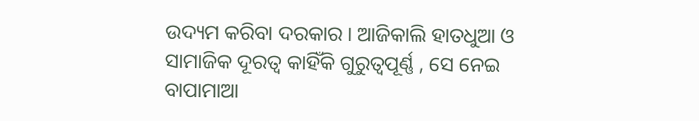ଉଦ୍ୟମ କରିବା ଦରକାର । ଆଜିକାଲି ହାତଧୁଆ ଓ ସାମାଜିକ ଦୂରତ୍ୱ କାହିଁକି ଗୁରୁତ୍ୱପୂର୍ଣ୍ଣ , ସେ ନେଇ ବାପାମାଆ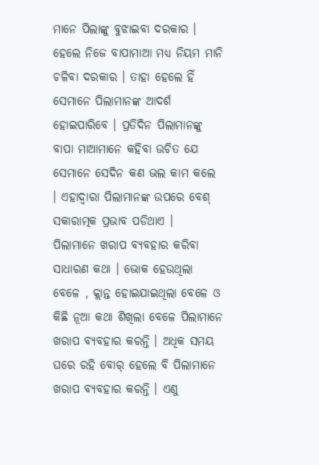ମାନେ ପିଲାଙ୍କୁ ବୁଝାଇବା ଦରକାର । ହେଲେ ନିଜେ ବାପାମାଆ ମଧ୍ୟ ନିୟମ ମାନି ଚଳିବା ଦରକାର । ତାହା ହେଲେ ହିଁ ସେମାନେ ପିଲାମାନଙ୍କ ଆଦର୍ଶ ହୋଇପାରିବେ । ପ୍ରତିଦିନ ପିଲାମାନଙ୍କୁ ବାପା ମାଆମାନେ କହିବା ଉଚିତ ଯେ ସେମାନେ ସେଦିନ କଣ ଭଲ କାମ କଲେ । ଏହାଦ୍ୱାରା ପିଲାମାନଙ୍କ ଉପରେ ବେଶ୍ ସକାରାତ୍ମକ ପ୍ରଭାବ ପଡିଥାଏ ।
ପିଲାମାନେ ଖରାପ ବ୍ୟବହାର କରିବା ସାଧାରଣ କଥା । ଭୋକ ହେଉଥିଲା ବେଳେ , କ୍ଲାନ୍ତ ହୋଇଯାଇଥିଲା ବେଳେ ଓ କିଛି ନୂଆ କଥା ଶିଖିଲା ବେଳେ ପିଲାମାନେ ଖରାପ ବ୍ୟବହାର କରନ୍ତି । ଅଧିକ ସମୟ ଘରେ ରହି ବୋର୍ ହେଲେ ବି ପିଲାମାନେ ଖରାପ ବ୍ୟବହାର କରନ୍ତି । ଏଣୁ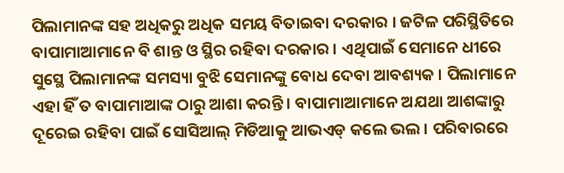ପିଲାମାନଙ୍କ ସହ ଅଧିକରୁ ଅଧିକ ସମୟ ବିତାଇବା ଦରକାର । ଜଟିଳ ପରିସ୍ଥିତିରେ ବାପାମାଆମାନେ ବି ଶାନ୍ତ ଓ ସ୍ଥିର ରହିବା ଦରକାର । ଏଥିପାଇଁ ସେମାନେ ଧୀରେ ସୁସ୍ଥେ ପିଲାମାନଙ୍କ ସମସ୍ୟା ବୁଝି ସେମାନଙ୍କୁ ବୋଧ ଦେବା ଆବଶ୍ୟକ । ପିଲାମାନେ ଏହା ହିଁ ତ ବାପାମାଆଙ୍କ ଠାରୁ ଆଶା କରନ୍ତି । ବାପାମାଆମାନେ ଅଯଥା ଆଶଙ୍କାରୁ ଦୂରେଇ ରହିବା ପାଇଁ ସୋସିଆଲ୍ ମିଡିଆକୁ ଆଭଏଡ୍ କଲେ ଭଲ । ପରିବାରରେ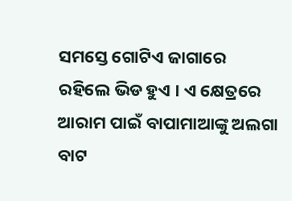ସମସ୍ତେ ଗୋଟିଏ ଜାଗାରେ ରହିଲେ ଭିଡ ହୁଏ । ଏ କ୍ଷେତ୍ରରେ ଆରାମ ପାଇଁ ବାପାମାଆଙ୍କୁ ଅଲଗା ବାଟ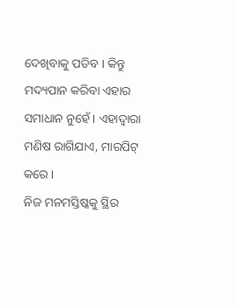ଦେଖିବାକୁ ପଡିବ । କିନ୍ତୁ ମଦ୍ୟପାନ କରିବା ଏହାର ସମାଧାନ ନୁହେଁ । ଏହାଦ୍ୱାରା ମଣିଷ ରାଗିଯାଏ, ମାରପିଟ୍ କରେ ।
ନିଜ ମନମସ୍ତିଷ୍କକୁ ସ୍ଥିର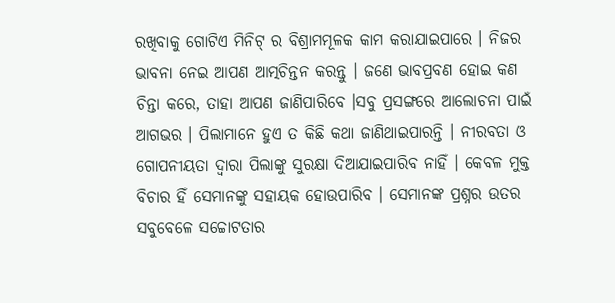ରଖିବାକୁ ଗୋଟିଏ ମିନିଟ୍ ର ବିଶ୍ରାମମୂଳକ କାମ କରାଯାଇପାରେ । ନିଜର ଭାବନା ନେଇ ଆପଣ ଆତ୍ମଚିନ୍ତନ କରନ୍ତୁ । ଜଣେ ଭାବପ୍ରବଣ ହୋଇ କଣ ଚିନ୍ତା କରେ, ତାହା ଆପଣ ଜାଣିପାରିବେ ।ସବୁ ପ୍ରସଙ୍ଗରେ ଆଲୋଚନା ପାଇଁ ଆଗଭର । ପିଲାମାନେ ହୁଏ ତ କିଛି କଥା ଜାଣିଥାଇପାରନ୍ତି । ନୀରବତା ଓ ଗୋପନୀୟତା ଦ୍ୱାରା ପିଲାଙ୍କୁ ସୁରକ୍ଷା ଦିଆଯାଇପାରିବ ନାହିଁ । କେବଳ ମୁକ୍ତ ବିଚାର ହିଁ ସେମାନଙ୍କୁ ସହାୟକ ହୋଉପାରିବ । ସେମାନଙ୍କ ପ୍ରଶ୍ନର ଉତର ସବୁବେଳେ ସଚ୍ଚୋଟତାର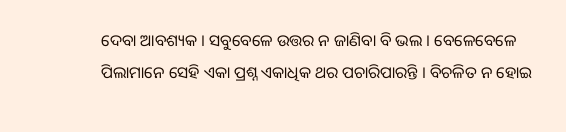ଦେବା ଆବଶ୍ୟକ । ସବୁବେଳେ ଉତ୍ତର ନ ଜାଣିବା ବି ଭଲ । ବେଳେବେଳେ ପିଲାମାନେ ସେହି ଏକା ପ୍ରଶ୍ନ ଏକାଧିକ ଥର ପଚାରିପାରନ୍ତି । ବିଚଳିତ ନ ହୋଇ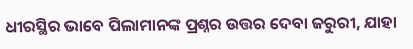ଧୀରସ୍ଥିର ଭାବେ ପିଲାମାନଙ୍କ ପ୍ରଶ୍ନର ଉତ୍ତର ଦେବା ଜରୁରୀ, ଯାହା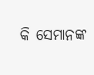କି ସେମାନଙ୍କ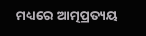ମଧ୍ୟରେ ଆତ୍ମପ୍ରତ୍ୟୟ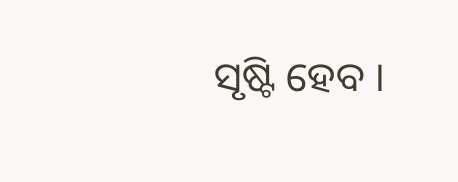ସୃଷ୍ଟି ହେବ ।